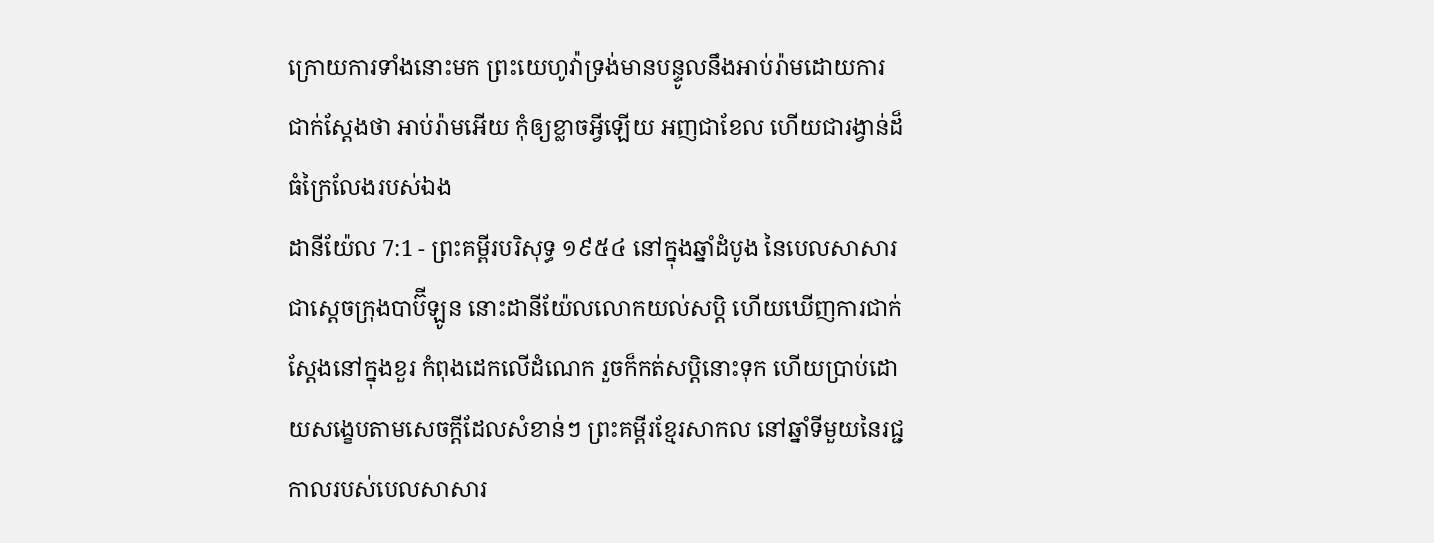ក្រោយការទាំងនោះមក ព្រះយេហូវ៉ាទ្រង់មានបន្ទូលនឹងអាប់រ៉ាមដោយការជាក់ស្តែងថា អាប់រ៉ាមអើយ កុំឲ្យខ្លាចអ្វីឡើយ អញជាខែល ហើយជារង្វាន់ដ៏ធំក្រៃលែងរបស់ឯង
ដានីយ៉ែល 7:1 - ព្រះគម្ពីរបរិសុទ្ធ ១៩៥៤ នៅក្នុងឆ្នាំដំបូង នៃបេលសាសារ ជាស្តេចក្រុងបាប៊ីឡូន នោះដានីយ៉ែលលោកយល់សប្តិ ហើយឃើញការជាក់ស្តែងនៅក្នុងខួរ កំពុងដេកលើដំណេក រួចក៏កត់សប្តិនោះទុក ហើយប្រាប់ដោយសង្ខេបតាមសេចក្ដីដែលសំខាន់ៗ ព្រះគម្ពីរខ្មែរសាកល នៅឆ្នាំទីមួយនៃរជ្ជកាលរបស់បេលសាសារ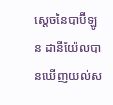ស្ដេចនៃបាប៊ីឡូន ដានីយ៉ែលបានឃើញយល់ស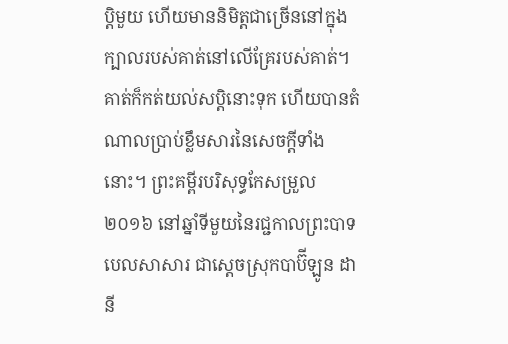ប្តិមួយ ហើយមាននិមិត្តជាច្រើននៅក្នុងក្បាលរបស់គាត់នៅលើគ្រែរបស់គាត់។ គាត់ក៏កត់យល់សប្តិនោះទុក ហើយបានតំណាលប្រាប់ខ្លឹមសារនៃសេចក្ដីទាំងនោះ។ ព្រះគម្ពីរបរិសុទ្ធកែសម្រួល ២០១៦ នៅឆ្នាំទីមួយនៃរជ្ជកាលព្រះបាទបេលសាសារ ជាស្តេចស្រុកបាប៊ីឡូន ដានី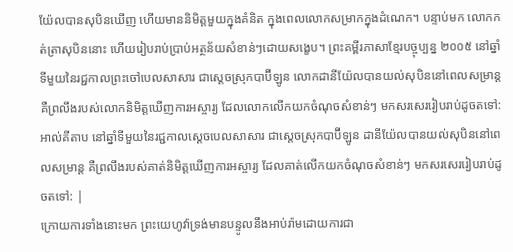យ៉ែលបានសុបិនឃើញ ហើយមាននិមិត្តមួយក្នុងគំនិត ក្នុងពេលលោកសម្រាកក្នុងដំណេក។ បន្ទាប់មក លោកកត់ត្រាសុបិននោះ ហើយរៀបរាប់ប្រាប់អត្ថន័យសំខាន់ៗដោយសង្ខេប។ ព្រះគម្ពីរភាសាខ្មែរបច្ចុប្បន្ន ២០០៥ នៅឆ្នាំទីមួយនៃរជ្ជកាលព្រះចៅបេលសាសារ ជាស្ដេចស្រុកបាប៊ីឡូន លោកដានីយ៉ែលបានយល់សុបិននៅពេលសម្រាន្ដ គឺព្រលឹងរបស់លោកនិមិត្តឃើញការអស្ចារ្យ ដែលលោកលើកយកចំណុចសំខាន់ៗ មកសរសេររៀបរាប់ដូចតទៅ: អាល់គីតាប នៅឆ្នាំទីមួយនៃរជ្ជកាលស្តេចបេលសាសារ ជាស្ដេចស្រុកបាប៊ីឡូន ដានីយ៉ែលបានយល់សុបិននៅពេលសម្រាន្ដ គឺព្រលឹងរបស់គាត់និមិត្តឃើញការអស្ចារ្យ ដែលគាត់លើកយកចំណុចសំខាន់ៗ មកសរសេររៀបរាប់ដូចតទៅ: |
ក្រោយការទាំងនោះមក ព្រះយេហូវ៉ាទ្រង់មានបន្ទូលនឹងអាប់រ៉ាមដោយការជា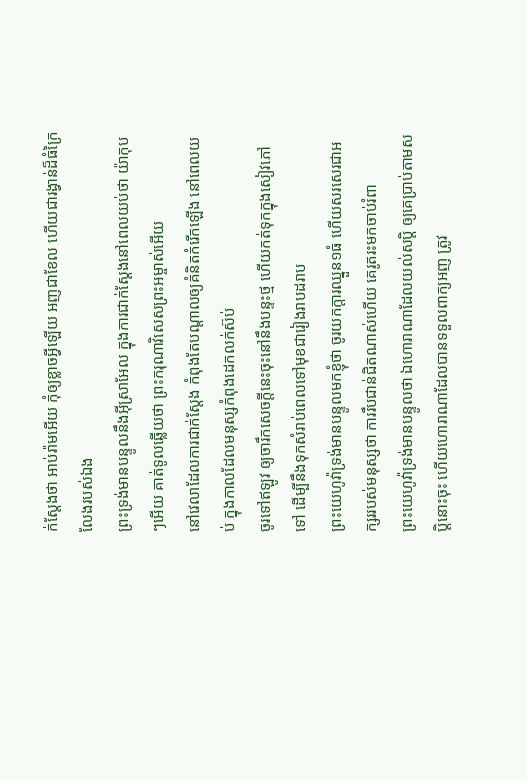ក់ស្តែងថា អាប់រ៉ាមអើយ កុំឲ្យខ្លាចអ្វីឡើយ អញជាខែល ហើយជារង្វាន់ដ៏ធំក្រៃលែងរបស់ឯង
ព្រះទ្រង់មានបន្ទូលនឹងអ៊ីស្រាអែល ក្នុងការជាក់ស្តែងនៅពេលយប់ថា យ៉ាកុបៗអើយ គាត់ទូលឆ្លើយថា ព្រះករុណាវិសេសព្រះអម្ចាស់អើយ
នៅវេលាដែលការជាក់ស្តែង កំពុងតែបណ្តាលឲ្យគំនិតកំរើកឡើង នៅពេលយប់ ក្នុងកាលដែលមនុស្សកំពុងដេកលក់ស៊ប់
ចូរទៅឥឡូវ ឲ្យចារឹកសេចក្ដីនេះចុះនៅនឹងបន្ទះថ្ម ហើយកត់ទុកក្នុងសៀវភៅទៅ ដើម្បីនឹងទុកសំរាប់ពេលទៅមុខជារៀងរាបដរាប
ព្រះយេហូវ៉ាទ្រង់មានបន្ទូលមកខ្ញុំថា ចូរយកក្តារឈ្នួន១ធំ ហើយសរសេរជាអក្សររបស់មនុស្សថា ការរឹបជាន់ជិតណាស់ហើយ គេរូតរះមកចាប់រំពា
ព្រះយេហូវ៉ាទ្រង់មានបន្ទូលថា ឯហោរាណាដែលយល់សប្តិ ឲ្យគេប្រាប់តាមសប្តិនោះចុះ ហើយហោរាណាដែលបានទទួលពាក្យអញ ត្រូវ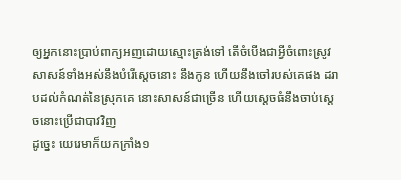ឲ្យអ្នកនោះប្រាប់ពាក្យអញដោយស្មោះត្រង់ទៅ តើចំបើងជាអ្វីចំពោះស្រូវ
សាសន៍ទាំងអស់នឹងបំរើស្តេចនោះ នឹងកូន ហើយនឹងចៅរបស់គេផង ដរាបដល់កំណត់នៃស្រុកគេ នោះសាសន៍ជាច្រើន ហើយស្តេចធំនឹងចាប់ស្តេចនោះប្រើជាបាវវិញ
ដូច្នេះ យេរេមាក៏យកក្រាំង១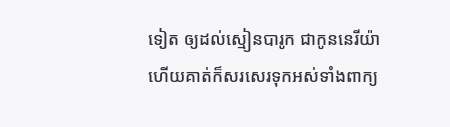ទៀត ឲ្យដល់ស្មៀនបារូក ជាកូននេរីយ៉ា ហើយគាត់ក៏សរសេរទុកអស់ទាំងពាក្យ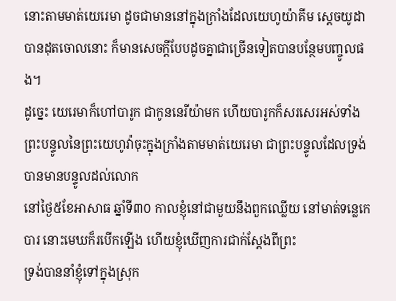នោះតាមមាត់យេរេមា ដូចជាមាននៅក្នុងក្រាំងដែលយេហូយ៉ាគីម ស្តេចយូដាបានដុតចោលនោះ ក៏មានសេចក្ដីបែបដូចគ្នាជាច្រើនទៀតបានបន្ថែមបញ្ចូលផង។
ដូច្នេះ យេរេមាក៏ហៅបារូក ជាកូននេរីយ៉ាមក ហើយបារូកក៏សរសេរអស់ទាំងព្រះបន្ទូលនៃព្រះយេហូវ៉ាចុះក្នុងក្រាំងតាមមាត់យេរេមា ជាព្រះបន្ទូលដែលទ្រង់បានមានបន្ទូលដល់លោក
នៅថ្ងៃ៥ខែអាសាធ ឆ្នាំទី៣០ កាលខ្ញុំនៅជាមួយនឹងពួកឈ្លើយ នៅមាត់ទន្លេកេបារ នោះមេឃក៏របើកឡើង ហើយខ្ញុំឃើញការជាក់ស្តែងពីព្រះ
ទ្រង់បាននាំខ្ញុំទៅក្នុងស្រុក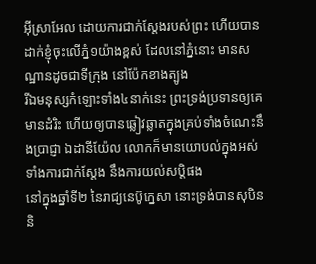អ៊ីស្រាអែល ដោយការជាក់ស្តែងរបស់ព្រះ ហើយបានដាក់ខ្ញុំចុះលើភ្នំ១យ៉ាងខ្ពស់ ដែលនៅភ្នំនោះ មានសណ្ឋានដូចជាទីក្រុង នៅប៉ែកខាងត្បូង
រីឯមនុស្សកំឡោះទាំង៤នាក់នេះ ព្រះទ្រង់ប្រទានឲ្យគេមានដំរិះ ហើយឲ្យបានឆ្លៀវឆ្លាតក្នុងគ្រប់ទាំងចំណេះនឹងប្រាជ្ញា ឯដានីយ៉ែល លោកក៏មានយោបល់ក្នុងអស់ទាំងការជាក់ស្តែង នឹងការយល់សប្តិផង
នៅក្នុងឆ្នាំទី២ នៃរាជ្យនេប៊ូក្នេសា នោះទ្រង់បានសុបិននិ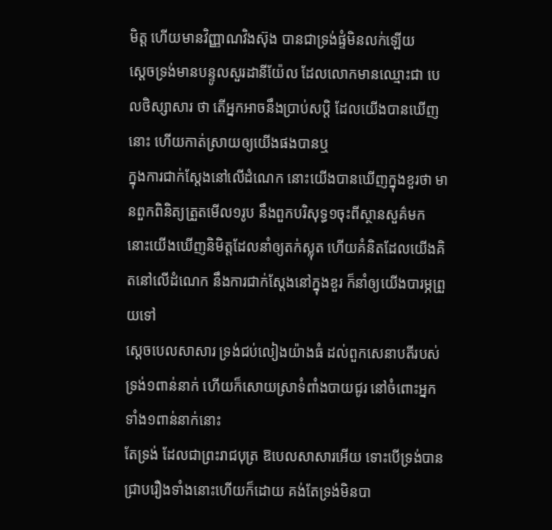មិត្ត ហើយមានវិញ្ញាណវិងស៊ុង បានជាទ្រង់ផ្ទំមិនលក់ឡើយ
ស្តេចទ្រង់មានបន្ទូលសួរដានីយ៉ែល ដែលលោកមានឈ្មោះជា បេលថិស្សាសារ ថា តើអ្នកអាចនឹងប្រាប់សប្តិ ដែលយើងបានឃើញនោះ ហើយកាត់ស្រាយឲ្យយើងផងបានឬ
ក្នុងការជាក់ស្តែងនៅលើដំណេក នោះយើងបានឃើញក្នុងខួរថា មានពួកពិនិត្យត្រួតមើល១រូប នឹងពួកបរិសុទ្ធ១ចុះពីស្ថានសួគ៌មក
នោះយើងឃើញនិមិត្តដែលនាំឲ្យតក់ស្លុត ហើយគំនិតដែលយើងគិតនៅលើដំណេក នឹងការជាក់ស្តែងនៅក្នុងខួរ ក៏នាំឲ្យយើងបារម្ភព្រួយទៅ
ស្តេចបេលសាសារ ទ្រង់ជប់លៀងយ៉ាងធំ ដល់ពួកសេនាបតីរបស់ទ្រង់១ពាន់នាក់ ហើយក៏សោយស្រាទំពាំងបាយជូរ នៅចំពោះអ្នកទាំង១ពាន់នាក់នោះ
តែទ្រង់ ដែលជាព្រះរាជបុត្រ ឱបេលសាសារអើយ ទោះបើទ្រង់បានជ្រាបរឿងទាំងនោះហើយក៏ដោយ គង់តែទ្រង់មិនបា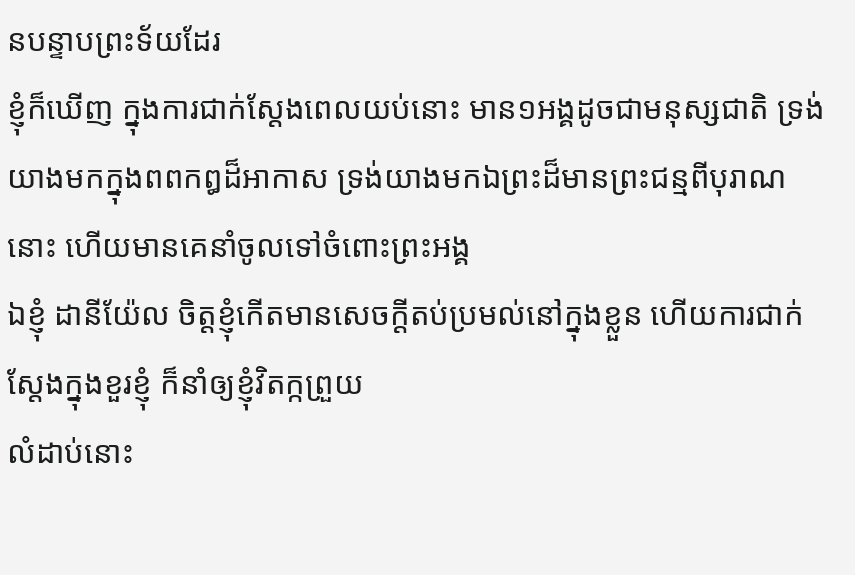នបន្ទាបព្រះទ័យដែរ
ខ្ញុំក៏ឃើញ ក្នុងការជាក់ស្តែងពេលយប់នោះ មាន១អង្គដូចជាមនុស្សជាតិ ទ្រង់យាងមកក្នុងពពកឰដ៏អាកាស ទ្រង់យាងមកឯព្រះដ៏មានព្រះជន្មពីបុរាណនោះ ហើយមានគេនាំចូលទៅចំពោះព្រះអង្គ
ឯខ្ញុំ ដានីយ៉ែល ចិត្តខ្ញុំកើតមានសេចក្ដីតប់ប្រមល់នៅក្នុងខ្លួន ហើយការជាក់ស្តែងក្នុងខួរខ្ញុំ ក៏នាំឲ្យខ្ញុំវិតក្កព្រួយ
លំដាប់នោះ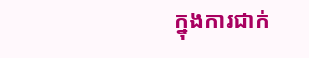ក្នុងការជាក់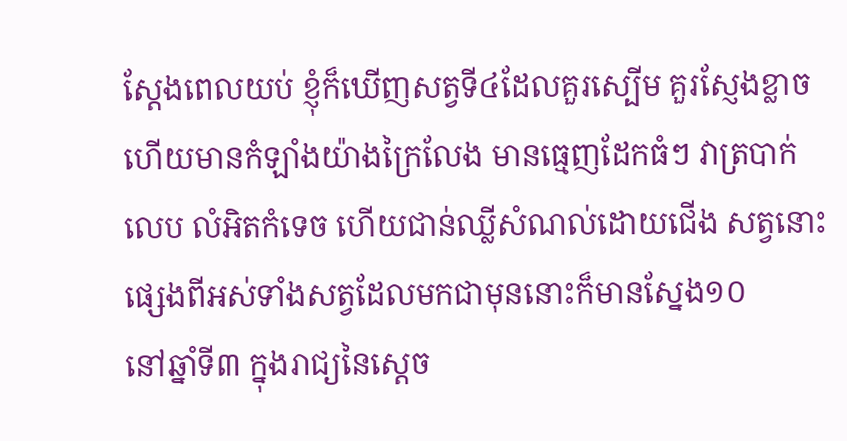ស្តែងពេលយប់ ខ្ញុំក៏ឃើញសត្វទី៤ដែលគួរស្បើម គួរស្ញែងខ្លាច ហើយមានកំឡាំងយ៉ាងក្រៃលែង មានធ្មេញដែកធំៗ វាត្របាក់លេប លំអិតកំទេច ហើយជាន់ឈ្លីសំណល់ដោយជើង សត្វនោះផ្សេងពីអស់ទាំងសត្វដែលមកជាមុននោះក៏មានស្នែង១០
នៅឆ្នាំទី៣ ក្នុងរាជ្យនៃស្តេច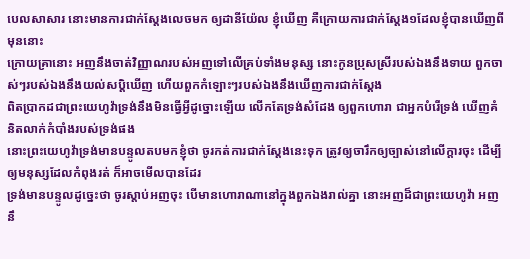បេលសាសារ នោះមានការជាក់ស្តែងលេចមក ឲ្យដានីយ៉ែល ខ្ញុំឃើញ គឺក្រោយការជាក់ស្តែង១ដែលខ្ញុំបានឃើញពីមុននោះ
ក្រោយគ្រានោះ អញនឹងចាត់វិញ្ញាណរបស់អញទៅលើគ្រប់ទាំងមនុស្ស នោះកូនប្រុសស្រីរបស់ឯងនឹងទាយ ពួកចាស់ៗរបស់ឯងនឹងយល់សប្តិឃើញ ហើយពួកកំឡោះៗរបស់ឯងនឹងឃើញការជាក់ស្តែង
ពិតប្រាកដជាព្រះយេហូវ៉ាទ្រង់នឹងមិនធ្វើអ្វីដូច្នោះឡើយ លើកតែទ្រង់សំដែង ឲ្យពួកហោរា ជាអ្នកបំរើទ្រង់ ឃើញគំនិតលាក់កំបាំងរបស់ទ្រង់ផង
នោះព្រះយេហូវ៉ាទ្រង់មានបន្ទូលតបមកខ្ញុំថា ចូរកត់ការជាក់ស្តែងនេះទុក ត្រូវឲ្យចារឹកឲ្យច្បាស់នៅលើក្តារចុះ ដើម្បីឲ្យមនុស្សដែលកំពុងរត់ ក៏អាចមើលបានដែរ
ទ្រង់មានបន្ទូលដូច្នេះថា ចូរស្តាប់អញចុះ បើមានហោរាណានៅក្នុងពួកឯងរាល់គ្នា នោះអញដ៏ជាព្រះយេហូវ៉ា អញនឹ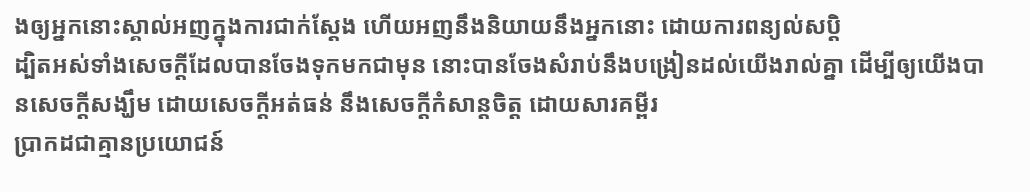ងឲ្យអ្នកនោះស្គាល់អញក្នុងការជាក់ស្តែង ហើយអញនឹងនិយាយនឹងអ្នកនោះ ដោយការពន្យល់សប្តិ
ដ្បិតអស់ទាំងសេចក្ដីដែលបានចែងទុកមកជាមុន នោះបានចែងសំរាប់នឹងបង្រៀនដល់យើងរាល់គ្នា ដើម្បីឲ្យយើងបានសេចក្ដីសង្ឃឹម ដោយសេចក្ដីអត់ធន់ នឹងសេចក្ដីកំសាន្តចិត្ត ដោយសារគម្ពីរ
ប្រាកដជាគ្មានប្រយោជន៍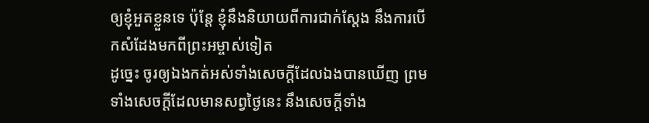ឲ្យខ្ញុំអួតខ្លួនទេ ប៉ុន្តែ ខ្ញុំនឹងនិយាយពីការជាក់ស្តែង នឹងការបើកសំដែងមកពីព្រះអម្ចាស់ទៀត
ដូច្នេះ ចូរឲ្យឯងកត់អស់ទាំងសេចក្ដីដែលឯងបានឃើញ ព្រមទាំងសេចក្ដីដែលមានសព្វថ្ងៃនេះ នឹងសេចក្ដីទាំង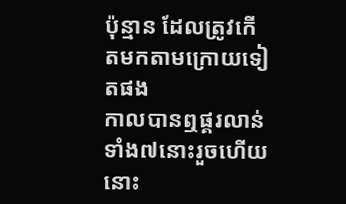ប៉ុន្មាន ដែលត្រូវកើតមកតាមក្រោយទៀតផង
កាលបានឮផ្គរលាន់ទាំង៧នោះរួចហើយ នោះ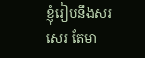ខ្ញុំរៀបនឹងសរសេរ តែមា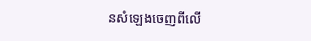នសំឡេងចេញពីលើ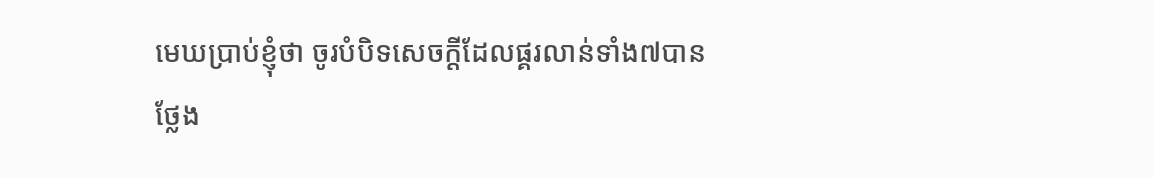មេឃប្រាប់ខ្ញុំថា ចូរបំបិទសេចក្ដីដែលផ្គរលាន់ទាំង៧បានថ្លែង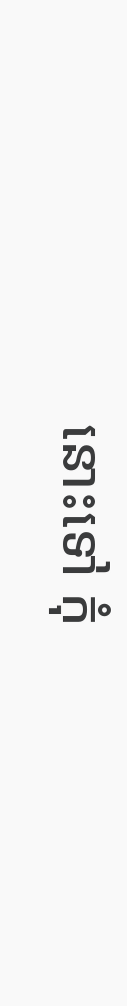នោះទៅ កុំ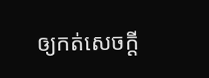ឲ្យកត់សេចក្ដី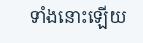ទាំងនោះឡើយ